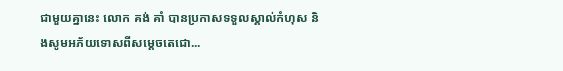ជាមួយគ្នានេះ លោក គង់ គាំ បានប្រកាសទទួលស្គាល់កំហុស និងសូមអភ័យទោសពីសម្តេចតេជោ...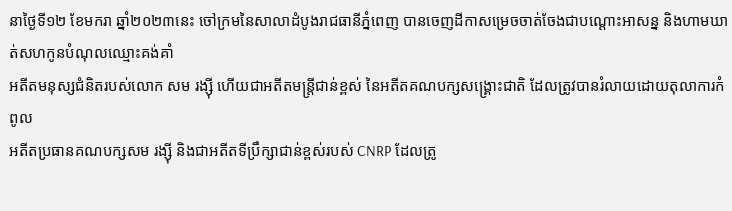នាថ្ងៃទី១២ ខែមករា ឆ្នាំ២០២៣នេះ ចៅក្រមនៃសាលាដំបូងរាជធានីភ្នំពេញ បានចេញដីកាសម្រេចចាត់ចែងជាបណ្ដោះអាសន្ន និងហាមឃាត់សហកូនបំណុលឈ្មោះគង់គាំ
អតីតមនុស្សជំនិតរបស់លោក សម រង្ស៊ី ហើយជាអតីតមន្ត្រីជាន់ខ្ពស់ នៃអតីតគណបក្សសង្គ្រោះជាតិ ដែលត្រូវបានរំលាយដោយតុលាការកំពូល
អតីតប្រធានគណបក្សសម រង្ស៊ី និងជាអតីតទីប្រឹក្សាជាន់ខ្ពស់របស់ CNRP ដែលត្រូ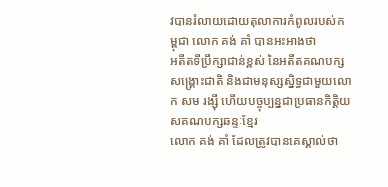វបានរំលាយដោយតុលាការកំពូលរបស់កម្ពុជា លោក គង់ គាំ បានអះអាងថា
អតីតទីប្រឹក្សាជាន់ខ្ពស់ នៃអតីតគណបក្សសង្គ្រោះជាតិ និងជាមនុស្សស្និទ្ធជាមួយលោក សម រង្ស៊ី ហើយបច្ចុប្បន្នជាប្រធានកិត្តិយសគណបក្សឆន្ទៈខ្មែរ
លោក គង់ គាំ ដែលត្រូវបានគេស្គាល់ថា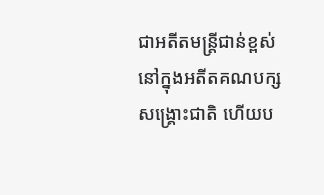ជាអតីតមន្ត្រីជាន់ខ្ពស់នៅក្នុងអតីតគណបក្សសង្គ្រោះជាតិ ហើយប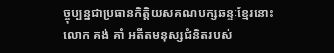ច្ចុប្បន្នជាប្រធានកិត្តិយសគណបក្សឆន្ទៈខ្មែរនោះ
លោក គង់ គាំ អតីតមនុស្សជំនិតរបស់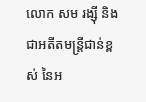លោក សម រង្ស៊ី និងជាអតីតមន្ត្រីជាន់ខ្ពស់ នៃអ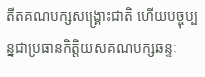តីតគណបក្សសង្គ្រោះជាតិ ហើយបច្ចុប្បន្នជាប្រធានកិត្តិយសគណបក្សឆន្ទៈ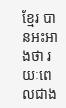ខ្មែរ បានអះអាងថា រយៈពេលជាង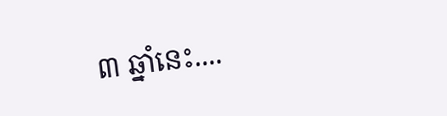៣ ឆ្នាំនេះ....